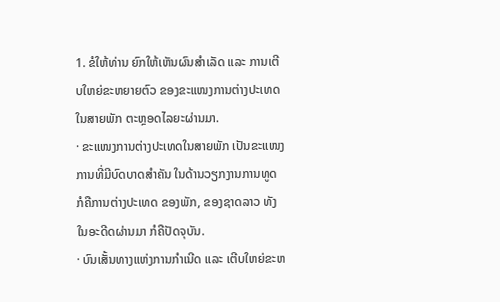1. ຂໍໃຫ້ທ່ານ ຍົກໃຫ້ເຫັນຜົນສຳເລັດ ແລະ ການເຕີບໃຫຍ່ຂະຫຍາຍຕົວ ຂອງຂະແໜງການຕ່າງປະເທດ ໃນສາຍພັກ ຕະຫຼອດໄລຍະຜ່ານມາ.
· ຂະແໜງການຕ່າງປະເທດໃນສາຍພັກ ເປັນຂະແໜງການທີ່ມີບົດບາດສຳຄັນ ໃນດ້ານວຽກງານການທູດ ກໍຄືການຕ່າງປະເທດ ຂອງພັກ, ຂອງຊາດລາວ ທັງໃນອະດີດຜ່ານມາ ກໍຄືປັດຈຸບັນ.
· ບົນເສັ້ນທາງແຫ່ງການກໍາເນີດ ແລະ ເຕີບໃຫຍ່ຂະຫ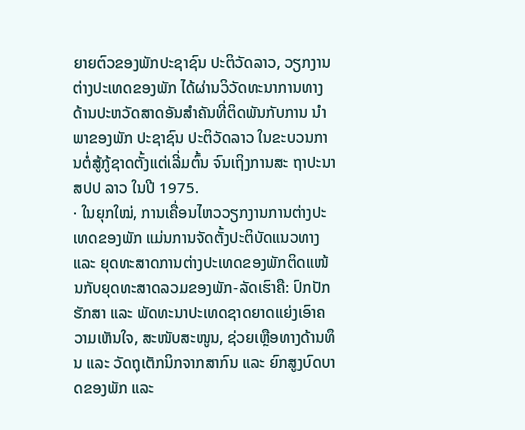ຍາຍຕົວຂອງພັກປະຊາຊົນ ປະຕິວັດລາວ, ວຽກງານຕ່າງປະເທດຂອງພັກ ໄດ້ຜ່ານວິວັດທະນາການທາງດ້ານປະຫວັດສາດອັນສໍາຄັນທີ່ຕິດພັນກັບການ ນໍາພາຂອງພັກ ປະຊາຊົນ ປະຕິວັດລາວ ໃນຂະບວນການຕໍ່ສູ້ກູ້ຊາດຕັ້ງແຕ່ເລີ່ມຕົ້ນ ຈົນເຖິງການສະ ຖາປະນາ ສປປ ລາວ ໃນປີ 1975.
· ໃນຍຸກໃໝ່, ການເຄື່ອນໄຫວວຽກງານການຕ່າງປະເທດຂອງພັກ ແມ່ນການຈັດຕັ້ງປະຕິບັດແນວທາງ ແລະ ຍຸດທະສາດການຕ່າງປະເທດຂອງພັກຕິດແໜ້ນກັບຍຸດທະສາດລວມຂອງພັກ-ລັດເຮົາຄື: ປົກປັກຮັກສາ ແລະ ພັດທະນາປະເທດຊາດຍາດແຍ່ງເອົາຄວາມເຫັນໃຈ, ສະໜັບສະໜູນ, ຊ່ວຍເຫຼືອທາງດ້ານທຶນ ແລະ ວັດຖຸເຕັກນິກຈາກສາກົນ ແລະ ຍົກສູງບົດບາດຂອງພັກ ແລະ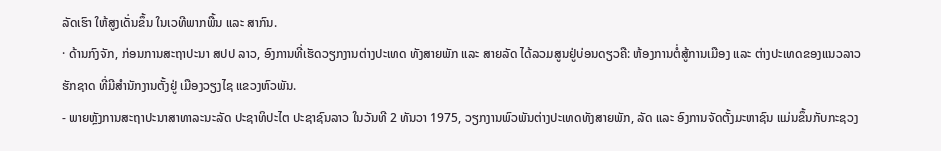ລັດເຮົາ ໃຫ້ສູງເດັ່ນຂຶ້ນ ໃນເວທີພາກພື້ນ ແລະ ສາກົນ.
· ດ້ານກົງຈັກ, ກ່ອນການສະຖາປະນາ ສປປ ລາວ, ອົງການທີ່ເຮັດວຽກງານຕ່າງປະເທດ ທັງສາຍພັກ ແລະ ສາຍລັດ ໄດ້ລວມສູນຢູ່ບ່ອນດຽວຄື: ຫ້ອງການຕໍ່ສູ້ການເມືອງ ແລະ ຕ່າງປະເທດຂອງແນວລາວຮັກຊາດ ທີ່ມີສໍານັກງານຕັ້ງຢູ່ ເມືອງວຽງໄຊ ແຂວງຫົວພັນ.
- ພາຍຫຼັງການສະຖາປະນາສາທາລະນະລັດ ປະຊາທິປະໄຕ ປະຊາຊົນລາວ ໃນວັນທີ 2 ທັນວາ 1975, ວຽກງານພົວພັນຕ່າງປະເທດທັງສາຍພັກ, ລັດ ແລະ ອົງການຈັດຕັ້ງມະຫາຊົນ ແມ່ນຂຶ້ນກັບກະຊວງ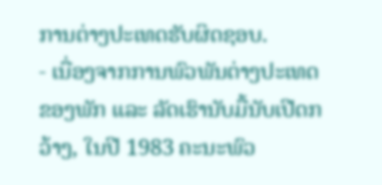ການຕ່າງປະເທດຮັບຜິດຊອບ.
- ເນື່ອງຈາກການພົວພັນຕ່າງປະເທດຂອງພັກ ແລະ ລັດເຮົານັບມື້ນັບເປີດກວ້າງ, ໃນປີ 1983 ຄະນະພົວ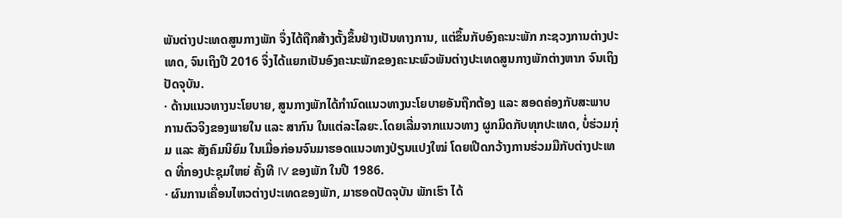ພັນຕ່າງປະເທດສູນກາງພັກ ຈຶ່ງໄດ້ຖືກສ້າງຕັ້ງຂຶ້ນຢ່າງເປັນທາງການ, ແຕ່ຂຶ້ນກັບອົງຄະນະພັກ ກະຊວງການຕ່າງປະເທດ, ຈົນເຖິງປີ 2016 ຈຶ່ງໄດ້ແຍກເປັນອົງຄະນະພັກຂອງຄະນະພົວພັນຕ່າງປະເທດສູນກາງພັກຕ່າງຫາກ ຈົນເຖິງປັດຈຸບັນ.
· ດ້ານແນວທາງນະໂຍບາຍ, ສູນກາງພັກໄດ້ກຳນົດແນວທາງນະໂຍບາຍອັນຖືກຕ້ອງ ແລະ ສອດຄ່ອງກັບສະພາບການຕົວຈິງຂອງພາຍໃນ ແລະ ສາກົນ ໃນແຕ່ລະໄລຍະ.ໂດຍເລີ່ມຈາກແນວທາງ ຜູກມິດກັບທຸກປະເທດ, ບໍ່ຮ່ວມກຸ່ມ ແລະ ສັງຄົມນິຍົມ ໃນເມື່ອກ່ອນຈົນມາຮອດແນວທາງປ່ຽນແປງໃໝ່ ໂດຍເປີດກວ້າງການຮ່ວມມືກັບຕ່າງປະເທດ ທີ່ກອງປະຊຸມໃຫຍ່ ຄັ້ງທີ IV ຂອງພັກ ໃນປີ 1986.
· ຜົນການເຄື່ອນໄຫວຕ່າງປະເທດຂອງພັກ, ມາຮອດປັດຈຸບັນ ພັກເຮົາ ໄດ້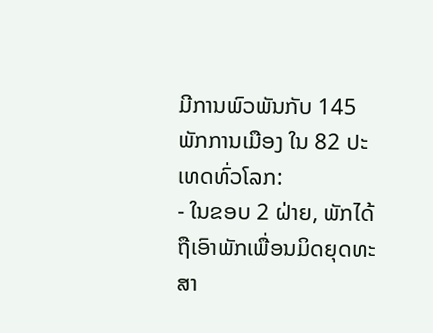ມີການພົວພັນກັບ 145 ພັກການເມືອງ ໃນ 82 ປະເທດທົ່ວໂລກ:
- ໃນຂອບ 2 ຝ່າຍ, ພັກໄດ້ຖືເອົາພັກເພື່ອນມິດຍຸດທະສາ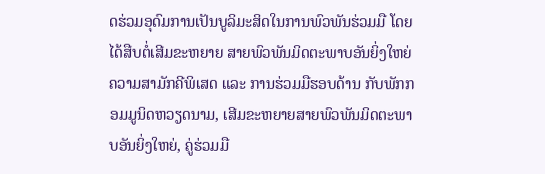ດຮ່ວມອຸດົມການເປັນບູລິມະສິດໃນການພົວພັນຮ່ວມມື ໂດຍໄດ້ສືບຕໍ່ເສີມຂະຫຍາຍ ສາຍພົວພັນມິດຕະພາບອັນຍິ່ງໃຫຍ່ ຄວາມສາມັກຄີພິເສດ ແລະ ການຮ່ວມມືຮອບດ້ານ ກັບພັກກອມມູນິດຫວຽດນາມ, ເສີມຂະຫຍາຍສາຍພົວພັນມິດຕະພາບອັນຍິ່ງໃຫຍ່, ຄູ່ຮ່ວມມື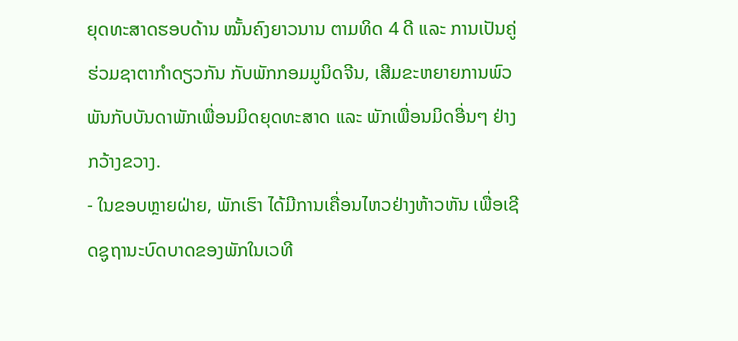ຍຸດທະສາດຮອບດ້ານ ໝັ້ນຄົງຍາວນານ ຕາມທິດ 4 ດີ ແລະ ການເປັນຄູ່ຮ່ວມຊາຕາກຳດຽວກັນ ກັບພັກກອມມູນິດຈີນ, ເສີມຂະຫຍາຍການພົວພັນກັບບັນດາພັກເພື່ອນມິດຍຸດທະສາດ ແລະ ພັກເພື່ອນມິດອື່ນໆ ຢ່າງກວ້າງຂວາງ.
- ໃນຂອບຫຼາຍຝ່າຍ, ພັກເຮົາ ໄດ້ມີການເຄື່ອນໄຫວຢ່າງຫ້າວຫັນ ເພື່ອເຊີດຊູຖານະບົດບາດຂອງພັກໃນເວທີ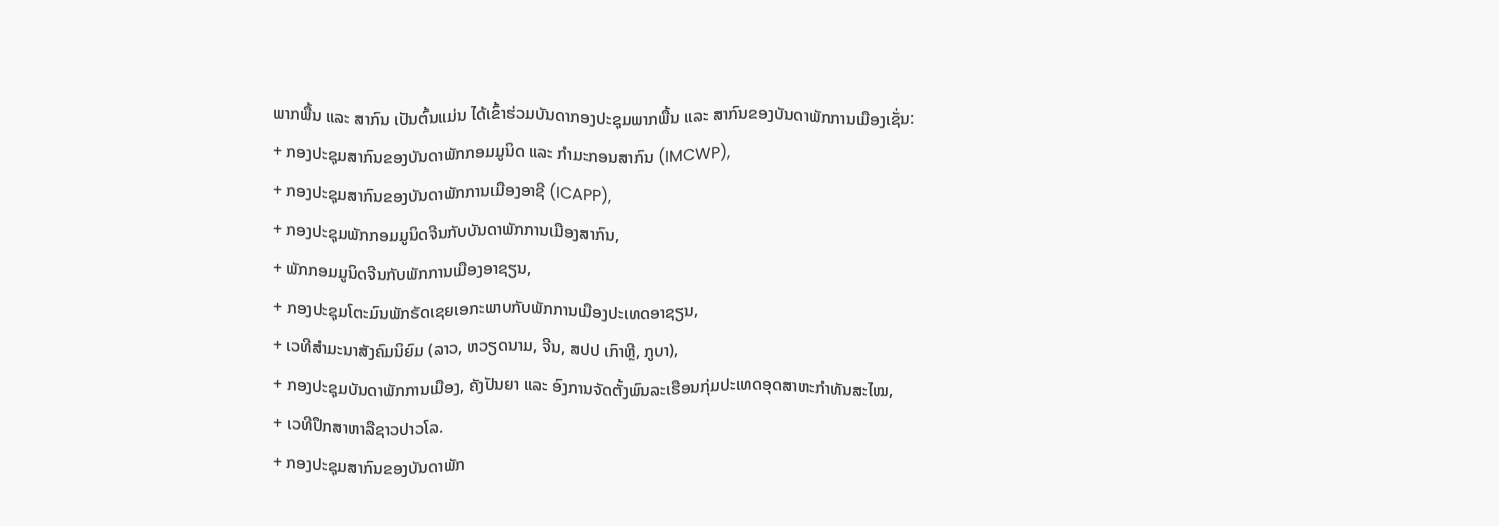ພາກພື້ນ ແລະ ສາກົນ ເປັນຕົ້ນແມ່ນ ໄດ້ເຂົ້າຮ່ວມບັນດາກອງປະຊຸມພາກພື້ນ ແລະ ສາກົນຂອງບັນດາພັກການເມືອງເຊັ່ນ:
+ ກອງປະຊຸມສາກົນຂອງບັນດາພັກກອມມູນິດ ແລະ ກຳມະກອນສາກົນ (IMCWP),
+ ກອງປະຊຸມສາກົນຂອງບັນດາພັກການເມືອງອາຊີ (ICAPP),
+ ກອງປະຊຸມພັກກອມມູນິດຈີນກັບບັນດາພັກການເມືອງສາກົນ,
+ ພັກກອມມູນິດຈີນກັບພັກການເມືອງອາຊຽນ,
+ ກອງປະຊຸມໂຕະມົນພັກຣັດເຊຍເອກະພາບກັບພັກການເມືອງປະເທດອາຊຽນ,
+ ເວທີສຳມະນາສັງຄົມນິຍົມ (ລາວ, ຫວຽດນາມ, ຈີນ, ສປປ ເກົາຫຼີ, ກູບາ),
+ ກອງປະຊຸມບັນດາພັກການເມືອງ, ຄັງປັນຍາ ແລະ ອົງການຈັດຕັ້ງພົນລະເຮືອນກຸ່ມປະເທດອຸດສາຫະກຳທັນສະໄໝ,
+ ເວທີປຶກສາຫາລືຊາວປາວໂລ.
+ ກອງປະຊຸມສາກົນຂອງບັນດາພັກ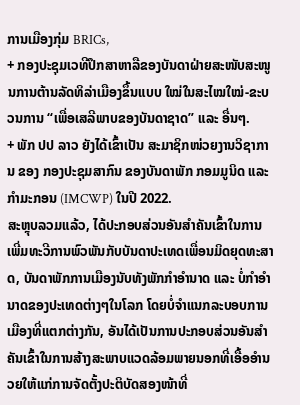ການເມືອງກຸ່ມ BRICs,
+ ກອງປະຊຸມເວທີປຶກສາຫາລືຂອງບັນດາຝ່າຍສະໜັບສະໜູນການຕ້ານລັດທິລ່າເມືອງຂຶ້ນແບບ ໃໝ່ໃນສະໄໝໃໝ່-ຂະບວນການ “ເພື່ອເສລີພາບຂອງບັນດາຊາດ” ແລະ ອື່ນໆ.
+ ພັກ ປປ ລາວ ຍັງໄດ້ເຂົ້າເປັນ ສະມາຊິກໜ່ວຍງານວິຊາການ ຂອງ ກອງປະຊຸມສາກົນ ຂອງບັນດາພັກ ກອມມູນິດ ແລະ ກຳມະກອນ (IMCWP) ໃນປີ 2022.
ສະຫຼຸບລວມແລ້ວ, ໄດ້ປະກອບສ່ວນອັນສຳຄັນເຂົ້າໃນການເພີ່ມທະວີການພົວພັນກັບບັນດາປະເທດເພື່ອນມິດຍຸດທະສາດ, ບັນດາພັກການເມືອງນັບທັງພັກກຳອຳນາດ ແລະ ບໍ່ກຳອຳນາດຂອງປະເທດຕ່າງໆໃນໂລກ ໂດຍບໍ່ຈຳແນກລະບອບການເມືອງທີ່ແຕກຕ່າງກັນ, ອັນໄດ້ເປັນການປະກອບສ່ວນອັນສຳຄັນເຂົ້າໃນການສ້າງສະພາບແວດລ້ອມພາຍນອກທີ່ເອື້ອອຳນວຍໃຫ້ແກ່ການຈັດຕັ້ງປະຕິບັດສອງໜ້າທີ່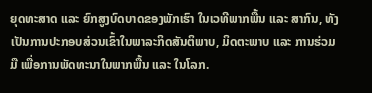ຍຸດທະສາດ ແລະ ຍົກສູງບົດບາດຂອງພັກເຮົາ ໃນເວທີພາກພື້ນ ແລະ ສາກົນ, ທັງເປັນການປະກອບສ່ວນເຂົ້າໃນພາລະກິດສັນຕິພາບ, ມິດຕະພາບ ແລະ ການຮ່ວມມື ເພື່ອການພັດທະນາໃນພາກພື້ນ ແລະ ໃນໂລກ.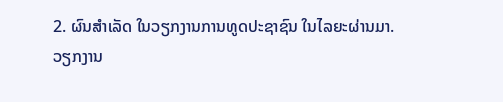2. ຜົນສຳເລັດ ໃນວຽກງານການທູດປະຊາຊົນ ໃນໄລຍະຜ່ານມາ.
ວຽກງານ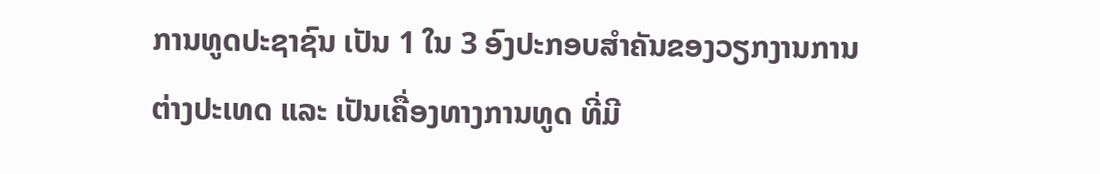ການທູດປະຊາຊົນ ເປັນ 1 ໃນ 3 ອົງປະກອບສຳຄັນຂອງວຽກງານການຕ່າງປະເທດ ແລະ ເປັນເຄື່ອງທາງການທູດ ທີ່ມີ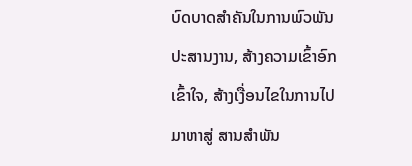ບົດບາດສຳຄັນໃນການພົວພັນປະສານງານ, ສ້າງຄວາມເຂົ້າອົກເຂົ້າໃຈ, ສ້າງເງື່ອນໄຂໃນການໄປມາຫາສູ່ ສານສຳພັນ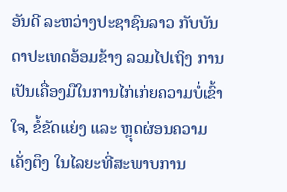ອັນດີ ລະຫວ່າງປະຊາຊົນລາວ ກັບບັນດາປະເທດອ້ອມຂ້າງ ລວມໄປເຖິງ ການເປັນເຄື່ອງມືໃນການໄກ່ເກ່ຍຄວາມບໍ່ເຂົ້າໃຈ, ຂໍ້ຂັດແຍ່ງ ແລະ ຫຼຸດຜ່ອນຄວາມເຄັ່ງຕຶງ ໃນໄລຍະທີ່ສະພາບການ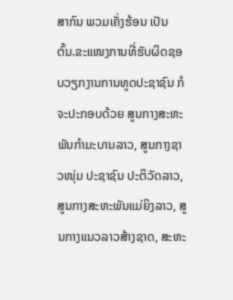ສາກົນ ພວມເຄັ່ງຮ້ອນ ເປັນຕົ້ນ.ຂະແໜງການທີ່ຮັບຜິດຊອບວຽກງານການທູດປະຊາຊົນ ກໍຈະປະກອບດ້ວຍ ສູນກາງສະຫະພັນກໍາມະບານລາວ, ສູນກາງຊາວໜຸ່ມ ປະຊາຊົນ ປະຕິວັດລາວ, ສູນກາງສະຫະພັນແມ່ຍິງລາວ, ສູນກາງແນວລາວສ້າງຊາດ, ສະຫະ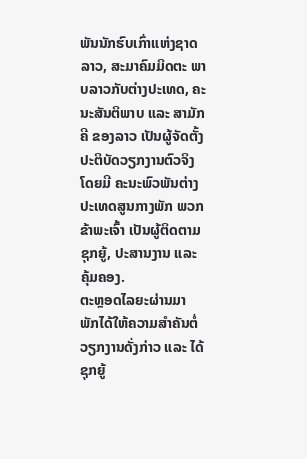ພັນນັກຮົບເກົ່າແຫ່ງຊາດລາວ, ສະມາຄົມມິດຕະ ພາບລາວກັບຕ່າງປະເທດ, ຄະນະສັນຕິພາບ ແລະ ສາມັກຄີ ຂອງລາວ ເປັນຜູ້ຈັດຕັ້ງປະຕິບັດວຽກງານຕົວຈິງ ໂດຍມີ ຄະນະພົວພັນຕ່າງປະເທດສູນກາງພັກ ພວກຂ້າພະເຈົ້າ ເປັນຜູ້ຕິດຕາມຊຸກຍູ້, ປະສານງານ ແລະ ຄຸ້ມຄອງ.
ຕະຫຼອດໄລຍະຜ່ານມາ ພັກໄດ້ໃຫ້ຄວາມສຳຄັນຕໍ່ວຽກງານດັ່ງກ່າວ ແລະ ໄດ້ຊຸກຍູ້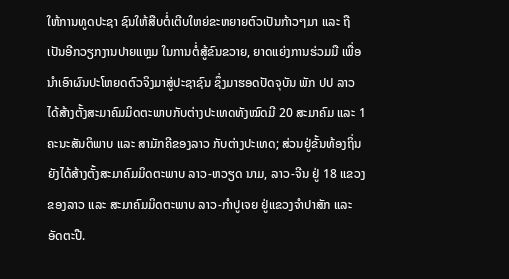ໃຫ້ການທູດປະຊາ ຊົນໃຫ້ສືບຕໍ່ເຕີບໃຫຍ່ຂະຫຍາຍຕົວເປັນກ້າວໆມາ ແລະ ຖືເປັນອີກວຽກງານປາຍແຫຼມ ໃນການຕໍ່ສູ້ຂົນຂວາຍ, ຍາດແຍ່ງການຮ່ວມມື ເພື່ອນຳເອົາຜົນປະໂຫຍດຕົວຈິງມາສູ່ປະຊາຊົນ ຊຶ່ງມາຮອດປັດຈຸບັນ ພັກ ປປ ລາວ ໄດ້ສ້າງຕັ້ງສະມາຄົມມິດຕະພາບກັບຕ່າງປະເທດທັງໝົດມີ 20 ສະມາຄົມ ແລະ 1 ຄະນະສັນຕິພາບ ແລະ ສາມັກຄີຂອງລາວ ກັບຕ່າງປະເທດ; ສ່ວນຢູ່ຂັ້ນທ້ອງຖິ່ນ ຍັງໄດ້ສ້າງຕັ້ງສະມາຄົມມິດຕະພາບ ລາວ-ຫວຽດ ນາມ, ລາວ-ຈີນ ຢູ່ 18 ແຂວງຂອງລາວ ແລະ ສະມາຄົມມິດຕະພາບ ລາວ-ກຳປູເຈຍ ຢູ່ແຂວງຈຳປາສັກ ແລະ ອັດຕະປື.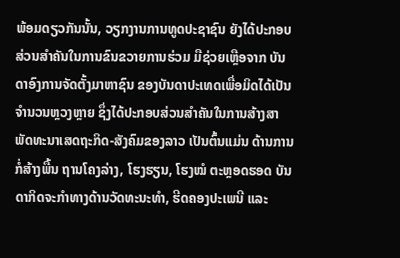ພ້ອມດຽວກັນນັ້ນ, ວຽກງານການທູດປະຊາຊົນ ຍັງໄດ້ປະກອບສ່ວນສຳຄັນໃນການຂົນຂວາຍການຮ່ວມ ມືຊ່ວຍເຫຼືອຈາກ ບັນດາອົງການຈັດຕັ້ງມາຫາຊົນ ຂອງບັນດາປະເທດເພື່ອມິດໄດ້ເປັນຈຳນວນຫຼວງຫຼາຍ ຊຶ່ງໄດ້ປະກອບສ່ວນສຳຄັນໃນການສ້າງສາພັດທະນາເສດຖະກິດ-ສັງຄົມຂອງລາວ ເປັນຕົ້ນແມ່ນ ດ້ານການກໍ່ສ້າງພື້ນ ຖານໂຄງລ່າງ, ໂຮງຮຽນ, ໂຮງໝໍ ຕະຫຼອດຮອດ ບັນດາກິດຈະກຳທາງດ້ານວັດທະນະທຳ, ຮີດຄອງປະເພນີ ແລະ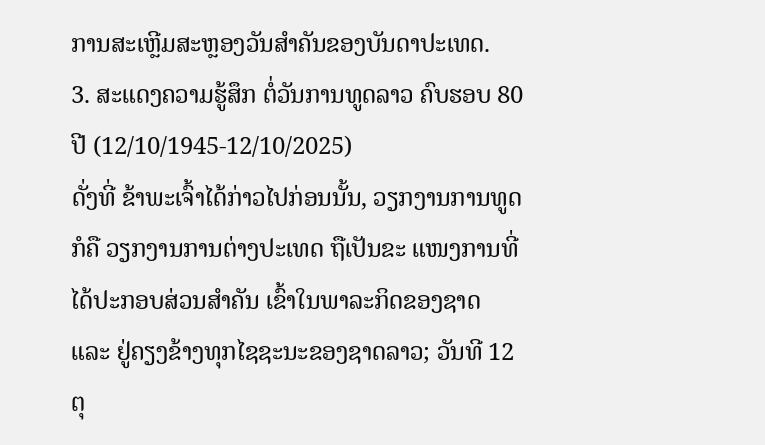ການສະເຫຼີມສະຫຼອງວັນສຳຄັນຂອງບັນດາປະເທດ.
3. ສະແດງຄວາມຮູ້ສຶກ ຕໍ່ວັນການທູດລາວ ຄົບຮອບ 80 ປີ (12/10/1945-12/10/2025)
ດັ່ງທີ່ ຂ້າພະເຈົ້າໄດ້ກ່າວໄປກ່ອນນັ້ນ, ວຽກງານການທູດ ກໍຄື ວຽກງານການຕ່າງປະເທດ ຖືເປັນຂະ ແໜງການທີ່ໄດ້ປະກອບສ່ວນສຳຄັນ ເຂົ້າໃນພາລະກິດຂອງຊາດ ແລະ ຢູ່ຄຽງຂ້າງທຸກໄຊຊະນະຂອງຊາດລາວ; ວັນທີ 12 ຕຸ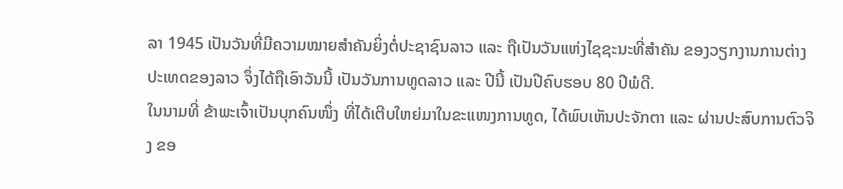ລາ 1945 ເປັນວັນທີ່ມີຄວາມໝາຍສຳຄັນຍິ່ງຕໍ່ປະຊາຊົນລາວ ແລະ ຖືເປັນວັນແຫ່ງໄຊຊະນະທີ່ສຳຄັນ ຂອງວຽກງານການຕ່າງປະເທດຂອງລາວ ຈຶ່ງໄດ້ຖືເອົາວັນນີ້ ເປັນວັນການທູດລາວ ແລະ ປີນີ້ ເປັນປີຄົບຮອບ 80 ປີພໍດີ.
ໃນນາມທີ່ ຂ້າພະເຈົ້າເປັນບຸກຄົນໜຶ່ງ ທີ່ໄດ້ເຕີບໃຫຍ່ມາໃນຂະແໜງການທູດ, ໄດ້ພົບເຫັນປະຈັກຕາ ແລະ ຜ່ານປະສົບການຕົວຈິງ ຂອ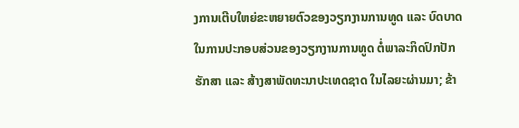ງການເຕີບໃຫຍ່ຂະຫຍາຍຕົວຂອງວຽກງານການທູດ ແລະ ບົດບາດ ໃນການປະກອບສ່ວນຂອງວຽກງານການທູດ ຕໍ່ພາລະກິດປົກປັກຮັກສາ ແລະ ສ້າງສາພັດທະນາປະເທດຊາດ ໃນໄລຍະຜ່ານມາ; ຂ້າ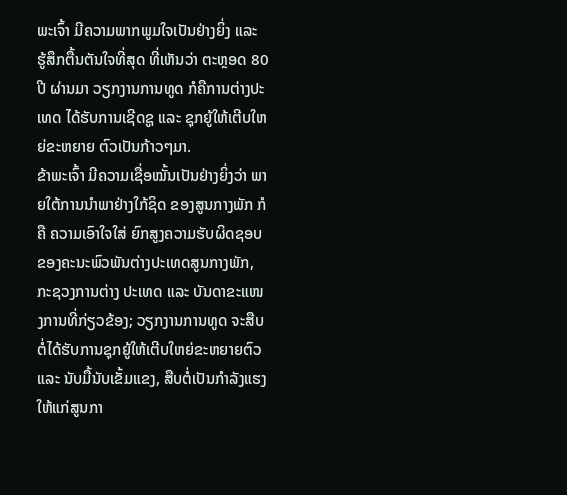ພະເຈົ້າ ມີຄວາມພາກພູມໃຈເປັນຢ່າງຍິ່ງ ແລະ ຮູ້ສຶກຕື້ນຕັນໃຈທີ່ສຸດ ທີ່ເຫັນວ່າ ຕະຫຼອດ 80 ປີ ຜ່ານມາ ວຽກງານການທູດ ກໍຄືການຕ່າງປະເທດ ໄດ້ຮັບການເຊີດຊູ ແລະ ຊຸກຍູ້ໃຫ້ເຕີບໃຫຍ່ຂະຫຍາຍ ຕົວເປັນກ້າວໆມາ.
ຂ້າພະເຈົ້າ ມີຄວາມເຊື່ອໝັ້ນເປັນຢ່າງຍິ່ງວ່າ ພາຍໃຕ້ການນຳພາຢ່າງໃກ້ຊິດ ຂອງສູນກາງພັກ ກໍຄື ຄວາມເອົາໃຈໃສ່ ຍົກສູງຄວາມຮັບຜິດຊອບ ຂອງຄະນະພົວພັນຕ່າງປະເທດສູນກາງພັກ, ກະຊວງການຕ່າງ ປະເທດ ແລະ ບັນດາຂະແໜງການທີ່ກ່ຽວຂ້ອງ; ວຽກງານການທູດ ຈະສືບຕໍ່ໄດ້ຮັບການຊຸກຍູ້ໃຫ້ເຕີບໃຫຍ່ຂະຫຍາຍຕົວ ແລະ ນັບມື້ນັບເຂັ້ມແຂງ, ສືບຕໍ່ເປັນກຳລັງແຮງໃຫ້ແກ່ສູນກາ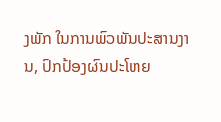ງພັກ ໃນການພົວພັນປະສານງານ, ປົກປ້ອງຜົນປະໂຫຍ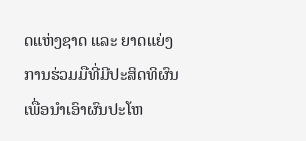ດແຫ່ງຊາດ ແລະ ຍາດແຍ່ງການຮ່ວມມືທີ່ມີປະສິດທິຜົນ ເພື່ອນຳເອົາຜົນປະໂຫ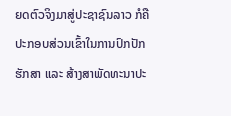ຍດຕົວຈິງມາສູ່ປະຊາຊົນລາວ ກໍຄື ປະກອບສ່ວນເຂົ້າໃນການປົກປັກຮັກສາ ແລະ ສ້າງສາພັດທະນາປະ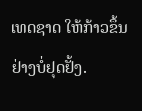ເທດຊາດ ໃຫ້ກ້າວຂຶ້ນ ຢ່າງບໍ່ຢຸດຢັ້ງ.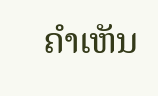ຄໍາເຫັນ